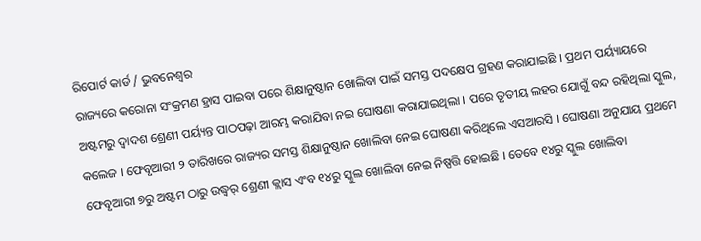ରିପୋର୍ଟ କାର୍ଡ / ଭୁବନେଶ୍ୱର
ରାଜ୍ୟରେ କରୋନା ସଂକ୍ରମଣ ହ୍ରାସ ପାଇବା ପରେ ଶିକ୍ଷାନୁଷ୍ଠାନ ଖୋଲିବା ପାଇଁ ସମସ୍ତ ପଦକ୍ଷେପ ଗ୍ରହଣ କରାଯାଇଛି । ପ୍ରଥମ ପର୍ୟ୍ୟାୟରେ ଅଷ୍ଟମରୁ ଦ୍ୱାଦଶ ଶ୍ରେଣୀ ପର୍ୟ୍ୟନ୍ତ ପାଠପଢ଼ା ଆରମ୍ଭ କରାଯିବା ନଇ ଘୋଷଣା କରାଯାଇଥିଲା । ପରେ ତୃତୀୟ ଲହର ଯୋଗୁଁ ବନ୍ଦ ରହିଥିଲା ସ୍କୁଲ, କଲେଜ । ଫେବୃଆରୀ ୨ ତାରିଖରେ ରାଜ୍ୟର ସମସ୍ତ ଶିକ୍ଷାନୁଷ୍ଠାନ ଖୋଲିବା ନେଇ ଘୋଷଣା କରିଥିଲେ ଏସଆରସି । ଘୋଷଣା ଅନୁଯାୟ ପ୍ରଥମେ ଫେବୃଆରୀ ୭ରୁ ଅଷ୍ଟମ ଠାରୁ ଉଦ୍ଧ୍ୱର୍ ଶ୍ରେଣୀ କ୍ଲାସ ଏଂବ ୧୪ରୁ ସ୍କୁଲ ଖୋଲିବା ନେଇ ନିଷ୍ପତ୍ତି ହୋଇଛି । ତେବେ ୧୪ରୁ ସ୍କୁଲ ଖୋଲିବା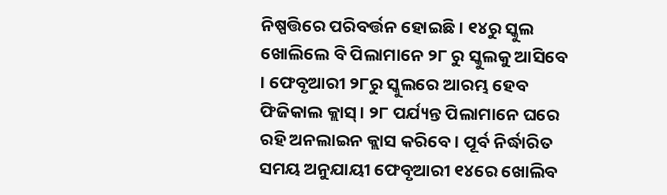ନିଷ୍ପତ୍ତିରେ ପରିବର୍ତ୍ତନ ହୋଇଛି । ୧୪ରୁ ସ୍କୁଲ ଖୋଲିଲେ ବି ପିଲାମାନେ ୨୮ ରୁ ସ୍କୁଲକୁ ଆସିବେ । ଫେବୃଆରୀ ୨୮ରୁ ସ୍କୁଲରେ ଆରମ୍ଭ ହେବ ଫିଜିକାଲ କ୍ଲାସ୍ । ୨୮ ପର୍ଯ୍ୟନ୍ତ ପିଲାମାନେ ଘରେ ରହି ଅନଲାଇନ କ୍ଲାସ କରିବେ । ପୂର୍ବ ନିର୍ଦ୍ଧାରିତ ସମୟ ଅନୁଯାୟୀ ଫେବୃଆରୀ ୧୪ରେ ଖୋଲିବ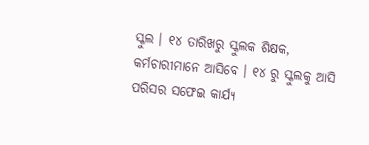ସ୍କୁଲ । ୧୪ ତାରିଖରୁ ସ୍କୁଲକ ଶିକ୍ଷକ, କର୍ମଚାରୀମାନେ ଆସିବେ । ୧୪ ରୁ ସ୍କୁଲକୁ ଆସି ପରିସର ସଫେଇ କାର୍ଯ୍ୟ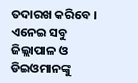ତଦାରଖ କରିବେ । ଏନେଇ ସବୁ ଜିଲ୍ଲାପାଳ ଓ ଡିଇଓମାନଙ୍କୁ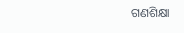ଗଣଶିକ୍ଷା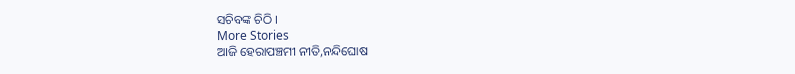ସଚିବଙ୍କ ଚିଠି ।
More Stories
ଆଜି ହେରାପଞ୍ଚମୀ ନୀତି,ନନ୍ଦିଘୋଷ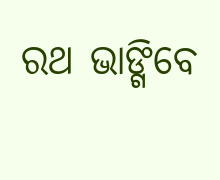ରଥ ଭାଙ୍ଗିବେ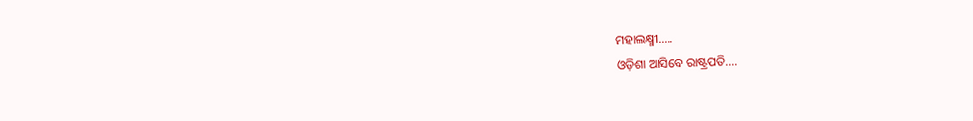ମହାଲକ୍ଷ୍ମୀ…..
ଓଡ଼ିଶା ଆସିବେ ରାଷ୍ଟ୍ରପତି….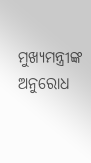ମୁଖ୍ୟମନ୍ତ୍ରୀଙ୍କ ଅନୁରୋଧ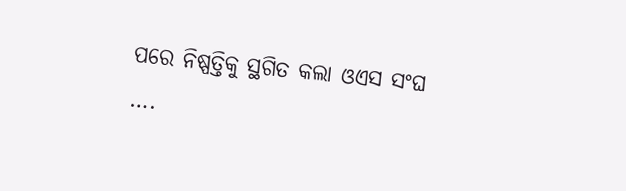ପରେ ନିଷ୍ପତ୍ତିକୁ ସ୍ଥଗିତ କଲା ଓଏସ ସଂଘ ….